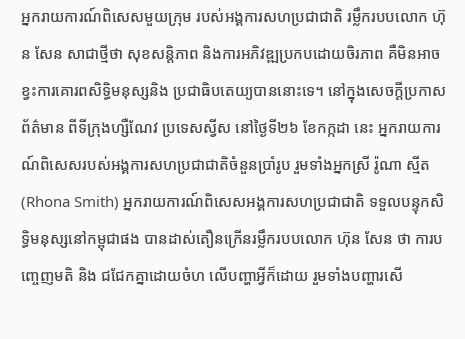អ្នករាយការណ៍ពិសេសមួយក្រុម របស់អង្គការសហប្រជាជាតិ រម្លឹករបបលោក ហ៊ុន សែន សាជាថ្មីថា សុខសន្តិភាព និងការអភិវឌ្ឍប្រកបដោយចិរភាព គឺមិនអាចខ្វះការគោរពសិទ្ធិមនុស្សនិង ប្រជាធិបតេយ្យបាននោះទេ។ នៅក្នុងសេចក្ដីប្រកាសព័ត៌មាន ពីទីក្រុងហ្សឺណែវ ប្រទេសស្វីស នៅថ្ងៃទី២៦ ខែកក្កដា នេះ អ្នករាយការណ៍ពិសេសរបស់អង្គការសហប្រជាជាតិចំនួនប្រាំរូប រួមទាំងអ្នកស្រី រ៉ូណា ស្មីត (Rhona Smith) អ្នករាយការណ៍ពិសេសអង្គការសហប្រជាជាតិ ទទួលបន្ទុកសិទ្ធិមនុស្សនៅកម្ពុជាផង បានដាស់តឿនក្រើនរម្លឹករបបលោក ហ៊ុន សែន ថា ការបញ្ចេញមតិ និង ជជែកគ្នាដោយចំហ លើបញ្ហាអ្វីក៏ដោយ រួមទាំងបញ្ហារសើ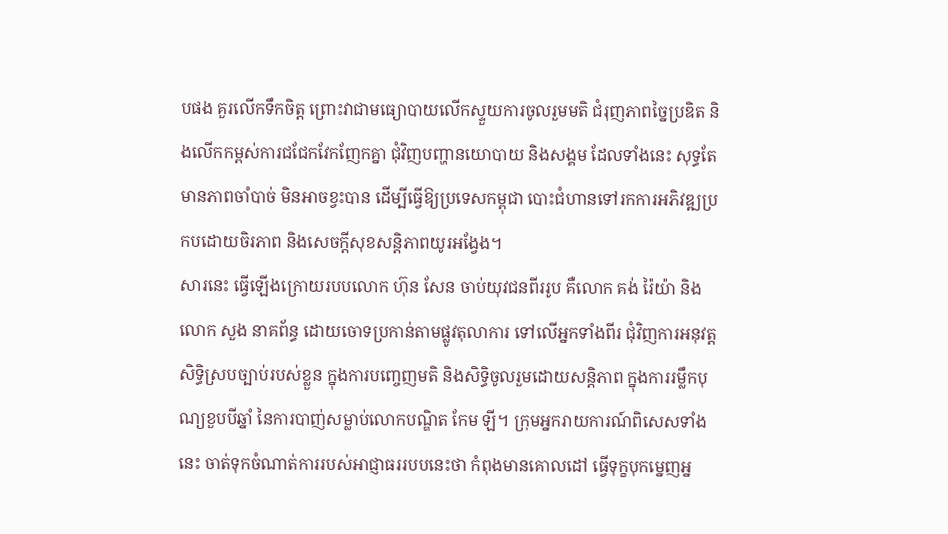បផង គួរលើកទឹកចិត្ត ព្រោះវាជាមធ្យោបាយលើកស្ទួយការចូលរួមមតិ ជំរុញភាពច្នៃប្រឌិត និងលើកកម្ពស់ការជជែកវែកញែកគ្នា ជុំវិញបញ្ហានយោបាយ និងសង្គម ដែលទាំងនេះ សុទ្ធតែមានភាពចាំបាច់ មិនអាចខ្វះបាន ដើម្បីធ្វើឱ្យប្រទេសកម្ពុជា បោះជំហានទៅរកការអភិវឌ្ឍប្រកបដោយចិរភាព និងសេចក្តីសុខសន្តិភាពយូរអង្វែង។
សារនេះ ធ្វើឡើងក្រោយរបបលោក ហ៊ុន សែន ចាប់យុវជនពីររូប គឺលោក គង់ រ៉ៃយ៉ា និង លោក សួង នាគព័ន្ធ ដោយចោទប្រកាន់តាមផ្លូវតុលាការ ទៅលើអ្នកទាំងពីរ ជុំវិញការអនុវត្តសិទ្ធិស្របច្បាប់របស់ខ្លួន ក្នុងការបញ្ចេញមតិ និងសិទ្ធិចូលរួមដោយសន្តិភាព ក្នុងការរម្លឹកបុណ្យខួបបីឆ្នាំ នៃការបាញ់សម្លាប់លោកបណ្ឌិត កែម ឡី។ ក្រុមអ្នករាយការណ៍ពិសេសទាំងនេះ ចាត់ទុកចំណាត់ការរបស់អាជ្ញាធររបបនេះថា កំពុងមានគោលដៅ ធ្វើទុក្ខបុកម្នេញអ្ន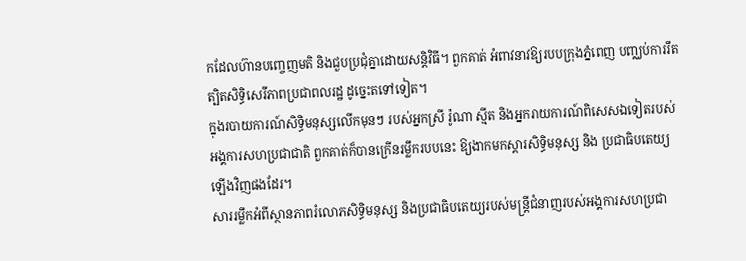កដែលហ៊ានបញ្ចេញមតិ និងជួបប្រជុំគ្នាដោយសន្តិវិធី។ ពួកគាត់ អំពាវនាវឱ្យរបបក្រុងភ្នំពេញ បញ្ឈប់ការរឹតត្បិតសិទ្ធិសេរីភាពប្រជាពលរដ្ឋ ដូច្នេះតទៅទៀត។
ក្នុងរបាយការណ៍សិទ្ធិមនុស្សលើកមុនៗ របស់អ្នកស្រី រ៉ូណា ស្មីត និងអ្នករាយការណ៍ពិសេសឯទៀតរបស់អង្គការសហប្រជាជាតិ ពួកគាត់ក៏បានក្រើនរម្លឹករបបនេះ ឱ្យងាកមកស្ដារសិទ្ធិមនុស្ស និង ប្រជាធិបតេយ្យឡើងវិញផងដែរ។
សាររម្លឹកអំពីស្ថានភាពរំលោភសិទ្ធិមនុស្ស និងប្រជាធិបតេយ្យរបស់មន្ត្រីជំនាញរបស់អង្គការសហប្រជា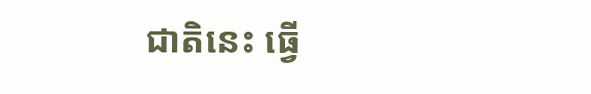ជាតិនេះ ធ្វើ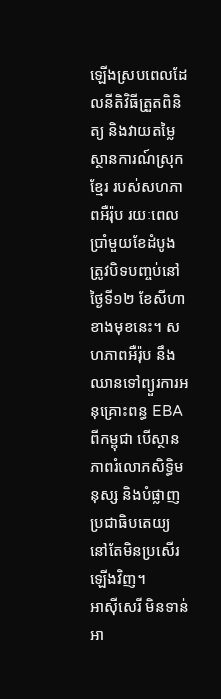ឡើងស្របពេលដែលនីតិវិធីត្រួតពិនិត្យ និងវាយតម្លៃស្ថានការណ៍ស្រុកខ្មែរ របស់សហភាពអឺរ៉ុប រយៈពេលប្រាំមួយខែដំបូង ត្រូវបិទបញ្ចប់នៅថ្ងៃទី១២ ខែសីហាខាងមុខនេះ។ សហភាពអឺរ៉ុប នឹងឈានទៅព្យួរការអនុគ្រោះពន្ធ EBA ពីកម្ពុជា បើស្ថានភាពរំលោភសិទ្ធិមនុស្ស និងបំផ្លាញប្រជាធិបតេយ្យ នៅតែមិនប្រសើរឡើងវិញ។
អាស៊ីសេរី មិនទាន់អា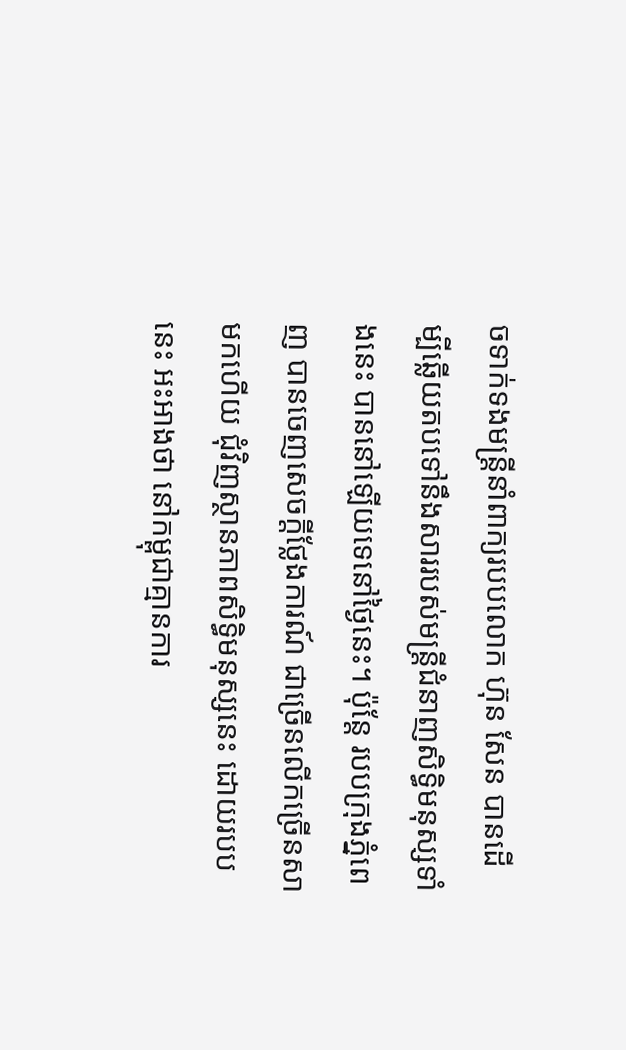ចទាក់ទងមន្ត្រីនាំពាក្យរបបលោក ហ៊ុន សែន បានដើម្បីឆ្លើយតបទៅនឹងសាររបស់មន្ត្រីជំនាញសិទ្ធិមនុស្សទាំងនេះ បាននៅឡើយទេនៅថ្ងៃនេះ។ ប៉ុន្តែ របបក្រុងភ្នំពេញ បានចេញសេចក្ដីថ្លែងការណ៍ ជាច្រើនលើកច្រើនសាមកហើយ ជុំវិញស្ថានភាពសិទ្ធិមនុស្សនេះ ដោយរបបនេះ អះអាងថា នៅកម្ពុជាគ្មានការ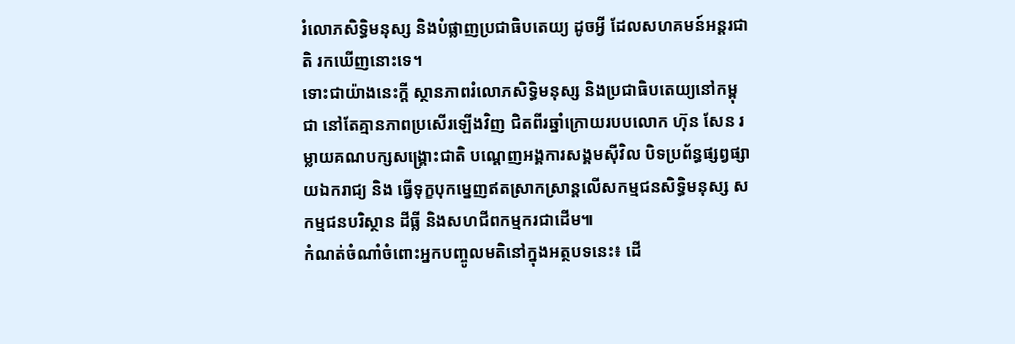រំលោភសិទ្ធិមនុស្ស និងបំផ្លាញប្រជាធិបតេយ្យ ដូចអ្វី ដែលសហគមន៍អន្តរជាតិ រកឃើញនោះទេ។
ទោះជាយ៉ាងនេះក្តី ស្ថានភាពរំលោភសិទ្ធិមនុស្ស និងប្រជាធិបតេយ្យនៅកម្ពុជា នៅតែគ្មានភាពប្រសើរឡើងវិញ ជិតពីរឆ្នាំក្រោយរបបលោក ហ៊ុន សែន រម្លាយគណបក្សសង្គ្រោះជាតិ បណ្ដេញអង្គការសង្គមស៊ីវិល បិទប្រព័ន្ធផ្សព្វផ្សាយឯករាជ្យ និង ធ្វើទុក្ខបុកម្នេញឥតស្រាកស្រាន្តលើសកម្មជនសិទ្ធិមនុស្ស សកម្មជនបរិស្ថាន ដីធ្លី និងសហជីពកម្មករជាដើម៕
កំណត់ចំណាំចំពោះអ្នកបញ្ចូលមតិនៅក្នុងអត្ថបទនេះ៖ ដើ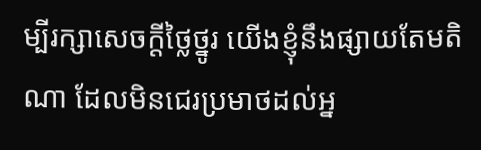ម្បីរក្សាសេចក្ដីថ្លៃថ្នូរ យើងខ្ញុំនឹងផ្សាយតែមតិណា ដែលមិនជេរប្រមាថដល់អ្ន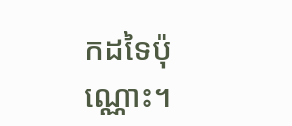កដទៃប៉ុណ្ណោះ។